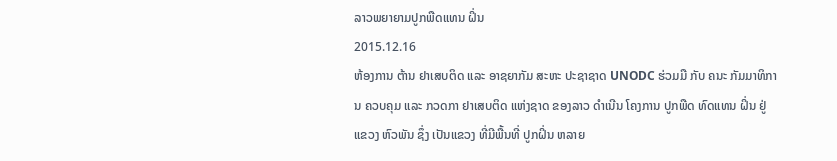ລາວພຍາຍາມປູກພືດແທນ ຝິ່ນ
2015.12.16
ຫ້ອງການ ຕ້ານ ຢາເສບຕິດ ແລະ ອາຊຍາກັມ ສະຫະ ປະຊາຊາດ UNODC ຮ່ວມມື ກັບ ຄນະ ກັມມາທິການ ຄວບຄຸມ ແລະ ກວດກາ ຢາເສບຕິດ ແຫ່ງຊາດ ຂອງລາວ ດຳເນີນ ໂຄງການ ປູກພືດ ທົດແທນ ຝິ່ນ ຢູ່ ແຂວງ ຫົວພັນ ຊຶ່ງ ເປັນແຂວງ ທີ່ມີພື້ນທີ່ ປູກຝິ່ນ ຫລາຍ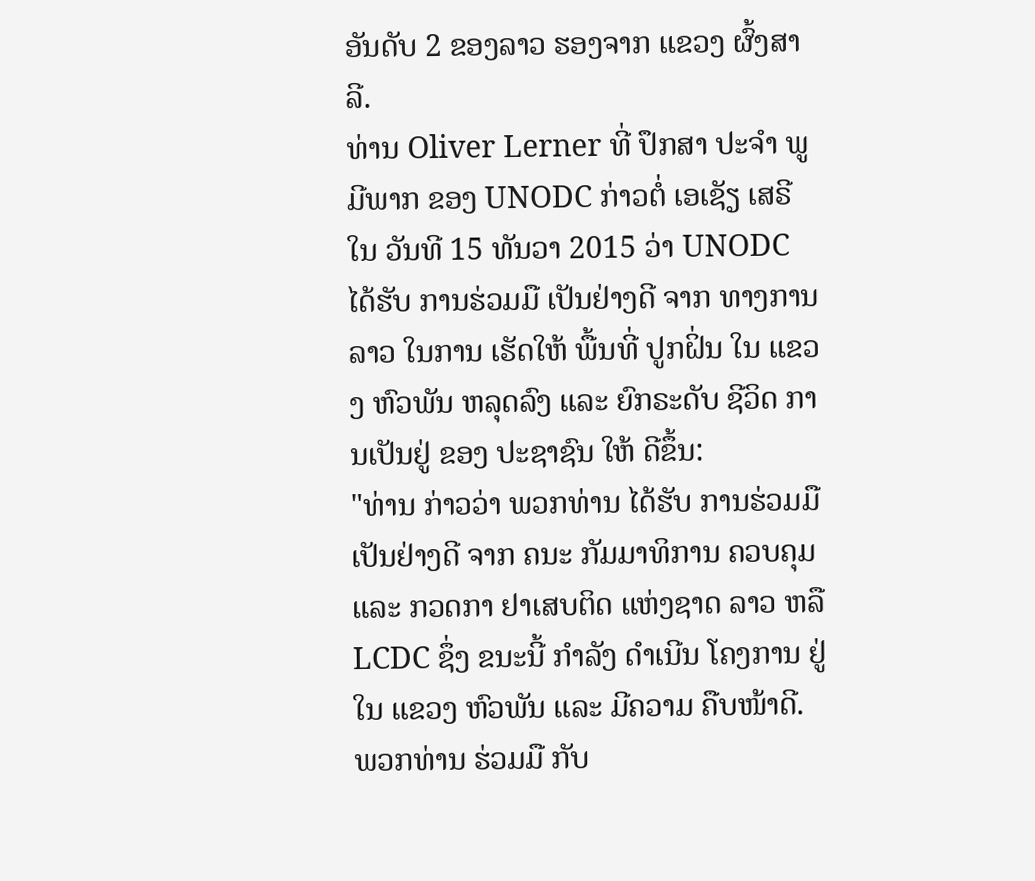ອັນດັບ 2 ຂອງລາວ ຮອງຈາກ ແຂວງ ຜົ້ງສາລີ.
ທ່ານ Oliver Lerner ທີ່ ປຶກສາ ປະຈໍາ ພູມີພາກ ຂອງ UNODC ກ່າວຕໍ່ ເອເຊັຽ ເສຣີ ໃນ ວັນທີ 15 ທັນວາ 2015 ວ່າ UNODC ໄດ້ຮັບ ການຮ່ວມມື ເປັນຢ່າງດີ ຈາກ ທາງການ ລາວ ໃນການ ເຮັດໃຫ້ ພື້ນທີ່ ປູກຝິ່ນ ໃນ ແຂວງ ຫົວພັນ ຫລຸດລົງ ແລະ ຍົກຣະດັບ ຊີວິດ ການເປັນຢູ່ ຂອງ ປະຊາຊົນ ໃຫ້ ດີຂຶ້ນ:
"ທ່ານ ກ່າວວ່າ ພວກທ່ານ ໄດ້ຮັບ ການຮ່ວມມື ເປັນຢ່າງດີ ຈາກ ຄນະ ກັມມາທິການ ຄວບຄຸມ ແລະ ກວດກາ ຢາເສບຕິດ ແຫ່ງຊາດ ລາວ ຫລື LCDC ຊຶ່ງ ຂນະນີ້ ກຳລັງ ດຳເນີນ ໂຄງການ ຢູ່ໃນ ແຂວງ ຫົວພັນ ແລະ ມີຄວາມ ຄືບໜ້າດີ. ພວກທ່ານ ຮ່ວມມື ກັບ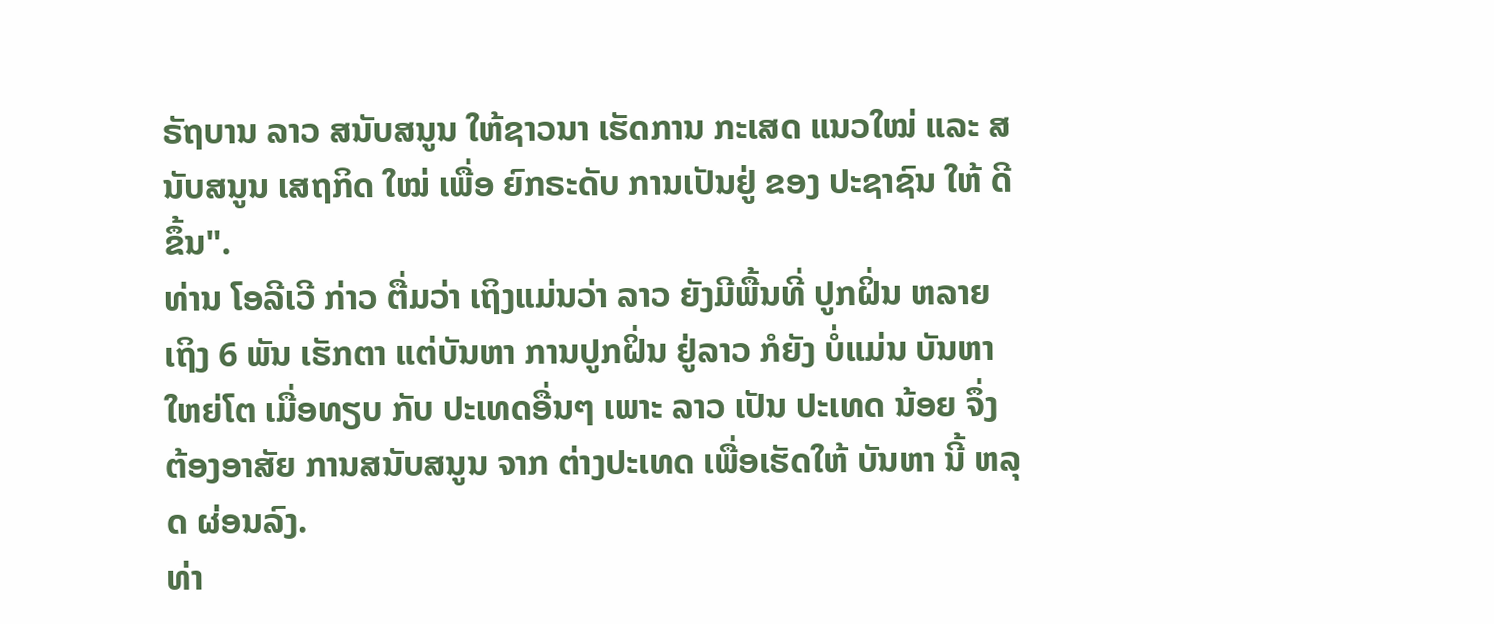ຣັຖບານ ລາວ ສນັບສນູນ ໃຫ້ຊາວນາ ເຮັດການ ກະເສດ ແນວໃໝ່ ແລະ ສນັບສນູນ ເສຖກິດ ໃໝ່ ເພື່ອ ຍົກຣະດັບ ການເປັນຢູ່ ຂອງ ປະຊາຊົນ ໃຫ້ ດີຂຶ້ນ".
ທ່ານ ໂອລີເວີ ກ່າວ ຕື່ມວ່າ ເຖິງແມ່ນວ່າ ລາວ ຍັງມີພື້ນທີ່ ປູກຝິ່ນ ຫລາຍເຖິງ 6 ພັນ ເຮັກຕາ ແຕ່ບັນຫາ ການປູກຝິ່ນ ຢູ່ລາວ ກໍຍັງ ບໍ່ແມ່ນ ບັນຫາ ໃຫຍ່ໂຕ ເມື່ອທຽບ ກັບ ປະເທດອື່ນໆ ເພາະ ລາວ ເປັນ ປະເທດ ນ້ອຍ ຈຶ່ງ ຕ້ອງອາສັຍ ການສນັບສນູນ ຈາກ ຕ່າງປະເທດ ເພື່ອເຮັດໃຫ້ ບັນຫາ ນີ້ ຫລຸດ ຜ່ອນລົງ.
ທ່າ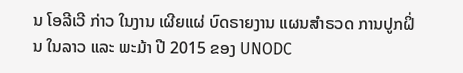ນ ໂອລີເວີ ກ່າວ ໃນງານ ເຜີຍແຜ່ ບົດຣາຍງານ ແຜນສຳຣວດ ການປູກຝິ່ນ ໃນລາວ ແລະ ພະມ້າ ປີ 2015 ຂອງ UNODC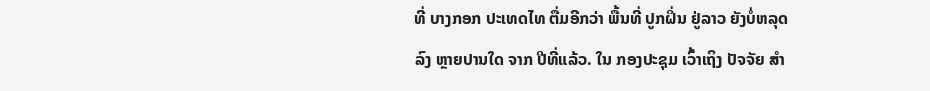ທີ່ ບາງກອກ ປະເທດໄທ ຕື່ມອີກວ່າ ພື້ນທີ່ ປູກຝິ່ນ ຢູ່ລາວ ຍັງບໍ່ຫລຸດລົງ ຫຼາຍປານໃດ ຈາກ ປີທີ່ແລ້ວ. ໃນ ກອງປະຊຸມ ເວົ້າເຖິງ ປັຈຈັຍ ສໍາ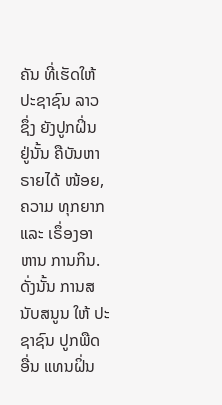ຄັນ ທີ່ເຮັດໃຫ້ ປະຊາຊົນ ລາວ ຊຶ່ງ ຍັງປູກຝິ່ນ ຢູ່ນັ້ນ ຄືບັນຫາ ຣາຍໄດ້ ໜ້ອຍ, ຄວາມ ທຸກຍາກ ແລະ ເຣຶ່ອງອາຫານ ການກິນ. ດັ່ງນັ້ນ ການສນັບສນູນ ໃຫ້ ປະຊາຊົນ ປູກພືດ ອື່ນ ແທນຝິ່ນ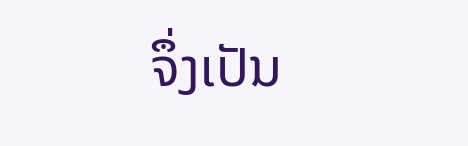ຈຶ່ງເປັນ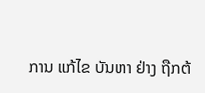ການ ແກ້ໄຂ ບັນຫາ ຢ່າງ ຖືກຕ້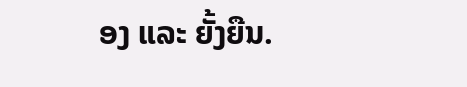ອງ ແລະ ຍັ້ງຍືນ.